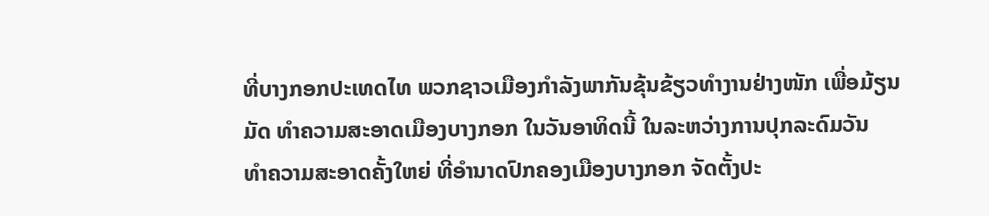ທີ່ບາງກອກປະເທດໄທ ພວກຊາວເມືອງກໍາລັງພາກັນຂຸ້ນຂ້ຽວທໍາງານຢ່າງໜັກ ເພື່ອມ້ຽນ
ມັດ ທໍາຄວາມສະອາດເມືອງບາງກອກ ໃນວັນອາທິດນີ້ ໃນລະຫວ່າງການປຸກລະດົມວັນ
ທໍາຄວາມສະອາດຄັ້ງໃຫຍ່ ທີ່ອໍານາດປົກຄອງເມືອງບາງກອກ ຈັດຕັ້ງປະ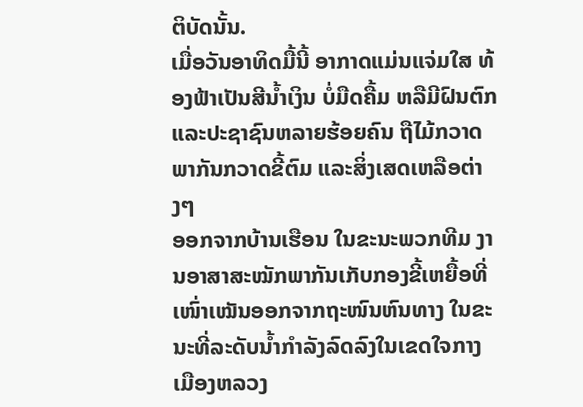ຕິບັດນັ້ນ.
ເມື່ອວັນອາທິດມື້ນີ້ ອາກາດແມ່ນແຈ່ມໃສ ທ້ອງຟ້າເປັນສີນໍ້າເງິນ ບໍ່ມືດຄື້ມ ຫລືມີຝົນຕົກ
ແລະປະຊາຊົນຫລາຍຮ້ອຍຄົນ ຖືໄມ້ກວາດ ພາກັນກວາດຂີ້ຕົມ ແລະສິ່ງເສດເຫລືອຕ່າງໆ
ອອກຈາກບ້ານເຮືອນ ໃນຂະນະພວກທີມ ງານອາສາສະໝັກພາກັນເກັບກອງຂີ້ເຫຍື້ອທີ່
ເໜົ່າເໝັນອອກຈາກຖະໜົນຫົນທາງ ໃນຂະນະທີ່ລະດັບນໍ້າກໍາລັງລົດລົງໃນເຂດໃຈກາງ
ເມືອງຫລວງ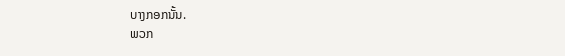ບາງກອກນັ້ນ.
ພວກ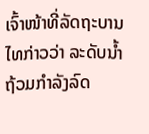ເຈົ້າໜ້າທີ່ລັດຖະບານໄທກ່າວວ່າ ລະດັບນໍ້າຖ້ວມກໍາລັງລົດ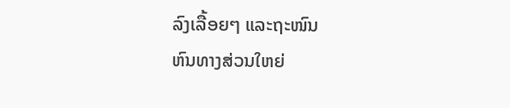ລົງເລື້ອຍໆ ແລະຖະໜົນ
ຫົນທາງສ່ວນໃຫຍ່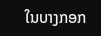ໃນບາງກອກ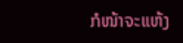ກໍໜ້າຈະແຫ້ງ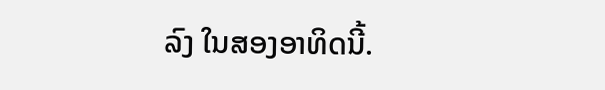ລົງ ໃນສອງອາທິດນີ້.